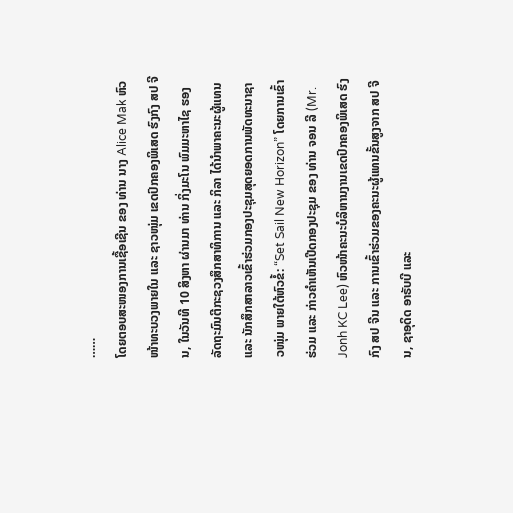……
ໂດຍຕອບສະໜອງການເຊື້ອເຊີນ ຂອງ ທ່ານ ນາງ Alice Mak ຫົວໜ້າທະບວງພາຍໃນ ແລະ ຊາວໜຸ່ມ ເຂດປົກຄອງພິເສດ ຮົງກົງ ສປ ຈີນ, ໃນວັນທີ 10 ສິງຫາ ຜ່ານມາ ທ່ານ ກິ່ງມະໂນ ພົມມະຫາໄຊ ຮອງລັດຖະມົນຕີກະຊວງສຶກສາທິການ ແລະ ກິລາ ໄດ້ນໍາພາຄະນະຜູ້ແທນ ແລະ ນັກສຶກສາລາວເຂົ້າຮ່ວມກອງປະຊຸມສຸດຍອດການພັດທະນາຊາວໜຸ່ມ ພາຍໃຕ້ຫົວຂໍ້: “Set Sail New Horizon” ໂດຍການເຂົ້າຮ່ວມ ແລະ ກ່າວຄໍາເຫັນເປີດກອງປະຊຸມ ຂອງ ທ່ານ ຈອນ ລີ (Mr. Jonh KC Lee) ຫົວໜ້າຄະນະບໍລິຫານງານເຂດປົກຄອງພິເສດ ຮົງກົງ ສປ ຈີນ ແລະ ການເຂົ້າຮ່ວມຂອງຄະນະຜູ້ແທນຂັ້ນສູງຈາກ ສປ ຈີນ, ຊາອຸດິດ ອາຣັບບີ ແລະ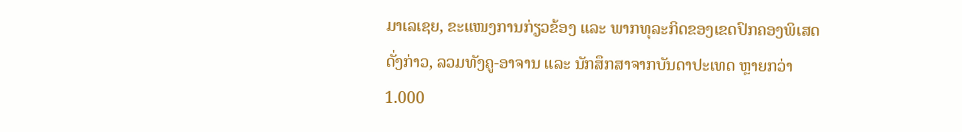ມາເລເຊຍ, ຂະແໜງການກ່ຽວຂ້ອງ ແລະ ພາກທຸລະກິດຂອງເຂດປົກຄອງພິເສດດັ່ງກ່າວ, ລວມທັງຄູ-ອາຈານ ແລະ ນັກສຶກສາຈາກບັນດາປະເທດ ຫຼາຍກວ່າ 1.000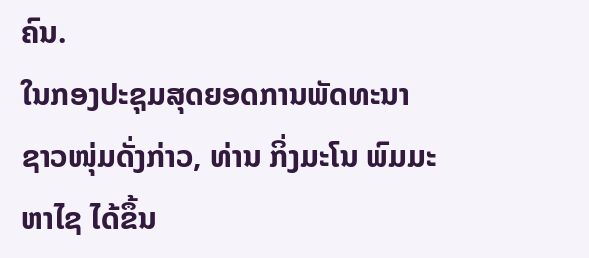ຄົນ.
ໃນກອງປະຊຸມສຸດຍອດການພັດທະນາຊາວໜຸ່ມດັ່ງກ່າວ, ທ່ານ ກິ່ງມະໂນ ພົມມະຫາໄຊ ໄດ້ຂຶ້ນ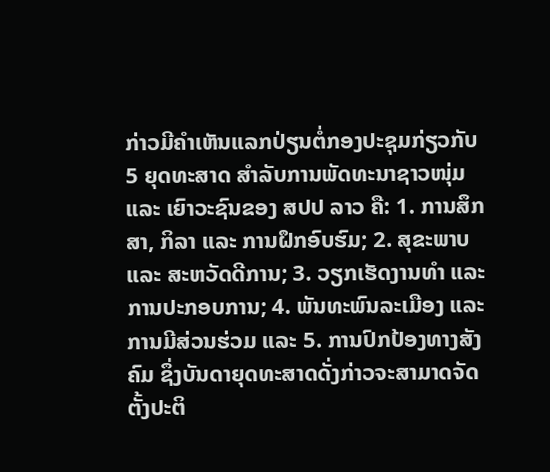ກ່າວມີຄໍາເຫັນແລກປ່ຽນຕໍ່ກອງປະຊຸມກ່ຽວກັບ 5 ຍຸດທະສາດ ສໍາລັບການພັດທະນາຊາວໜຸ່ມ ແລະ ເຍົາວະຊົນຂອງ ສປປ ລາວ ຄື: 1. ການສຶກສາ, ກິລາ ແລະ ການຝຶກອົບຮົມ; 2. ສຸຂະພາບ ແລະ ສະຫວັດດີການ; 3. ວຽກເຮັດງານທໍາ ແລະ ການປະກອບການ; 4. ພັນທະພົນລະເມືອງ ແລະ ການມີສ່ວນຮ່ວມ ແລະ 5. ການປົກປ້ອງທາງສັງຄົມ ຊຶ່ງບັນດາຍຸດທະສາດດັ່ງກ່າວຈະສາມາດຈັດຕັ້ງປະຕິ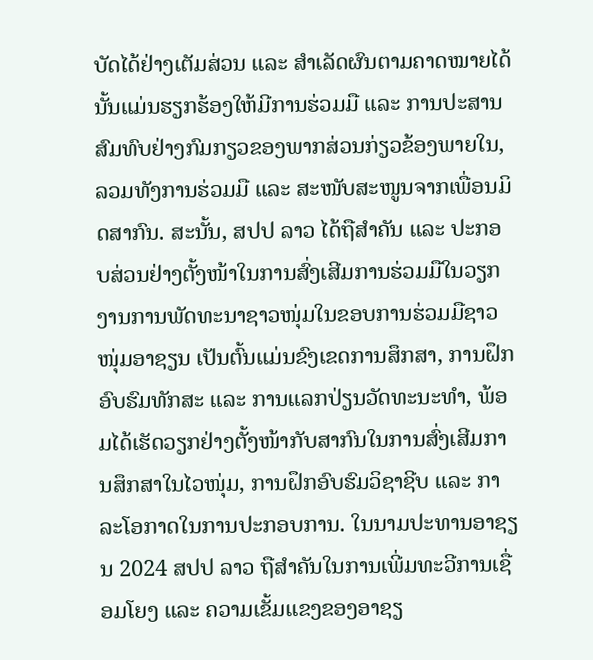ບັດໄດ້ຢ່າງເຕັມສ່ວນ ແລະ ສໍາເລັດຜົນຕາມຄາດໝາຍໄດ້ນັ້ນແມ່ນຮຽກຮ້ອງໃຫ້ມີການຮ່ວມມື ແລະ ການປະສານສົມທົບຢ່າງກົມກຽວຂອງພາກສ່ວນກ່ຽວຂ້ອງພາຍໃນ, ລວມທັງການຮ່ວມມື ແລະ ສະໜັບສະໜູນຈາກເພື່ອນມິດສາກົນ. ສະນັ້ນ, ສປປ ລາວ ໄດ້ຖືສໍາຄັນ ແລະ ປະກອບສ່ວນຢ່າງຕັ້ງໜ້າໃນການສົ່ງເສີມການຮ່ວມມືໃນວຽກງານການພັດທະນາຊາວໜຸ່ມໃນຂອບການຮ່ວມມືຊາວໜຸ່ມອາຊຽນ ເປັນຕົ້ນແມ່ນຂົງເຂດການສຶກສາ, ການຝຶກອົບຮົມທັກສະ ແລະ ການແລກປ່ຽນວັດທະນະທໍາ, ພ້ອມໄດ້ເຮັດວຽກຢ່າງຕັ້ງໜ້າກັບສາກົນໃນການສົ່ງເສີມການສຶກສາໃນໄວໜຸ່ມ, ການຝຶກອົບຮົມວິຊາຊີບ ແລະ ກາລະໂອກາດໃນການປະກອບການ. ໃນນາມປະທານອາຊຽນ 2024 ສປປ ລາວ ຖືສໍາຄັນໃນການເພີ່ມທະວີການເຊື່ອມໂຍງ ແລະ ຄວາມເຂັ້ມແຂງຂອງອາຊຽ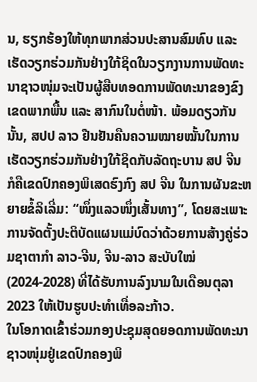ນ, ຮຽກຮ້ອງໃຫ້ທຸກພາກສ່ວນປະສານສົມທົບ ແລະ ເຮັດວຽກຮ່ວມກັນຢ່າງໃກ້ຊິດໃນວຽກງານການພັດທະນາຊາວໜຸ່ມຈະເປັນຜູ້ສືບທອດການພັດທະນາຂອງຂົງເຂດພາກພື້ນ ແລະ ສາກົນໃນຕໍ່ໜ້າ. ພ້ອມດຽວກັນນັ້ນ, ສປປ ລາວ ຢືນຢັນຄືນຄວາມໝາຍໝັ້ນໃນການເຮັດວຽກຮ່ວມກັນຢ່າງໃກ້ຊິດກັບລັດຖະບານ ສປ ຈີນ ກໍຄືເຂດປົກຄອງພິເສດຮົງກົງ ສປ ຈີນ ໃນການຜັນຂະຫຍາຍຂໍ້ລິເລີ່ມ: “ໜຶ່ງແລວໜຶ່ງເສັ້ນທາງ”, ໂດຍສະເພາະການຈັດຕັ້ງປະຕິບັດແຜນແມ່ບົດວ່າດ້ວຍການສ້າງຄູ່ຮ່ວມຊາຕາກໍາ ລາວ-ຈີນ, ຈີນ-ລາວ ສະບັບໃໝ່ (2024-2028) ທີ່ໄດ້ຮັບການລົງນາມໃນເດືອນຕຸລາ 2023 ໃຫ້ເປັນຮູບປະທໍາເທື່ອລະກ້າວ.
ໃນໂອກາດເຂົ້າຮ່ວມກອງປະຊຸມສຸດຍອດການພັດທະນາຊາວໜຸ່ມຢູ່ເຂດປົກຄອງພິ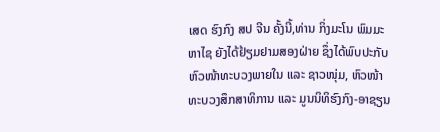ເສດ ຮົງກົງ ສປ ຈີນ ຄັ້ງນີ້,ທ່ານ ກິ່ງມະໂນ ພົມມະຫາໄຊ ຍັງໄດ້ຢ້ຽມຢາມສອງຝ່າຍ ຊຶ່ງໄດ້ພົບປະກັບຫົວໜ້າທະບວງພາຍໃນ ແລະ ຊາວໜຸ່ມ, ຫົວໜ້າທະບວງສຶກສາທິການ ແລະ ມູນນິທິຮົງກົງ-ອາຊຽນ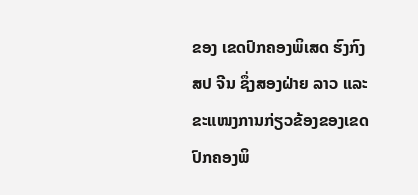ຂອງ ເຂດປົກຄອງພິເສດ ຮົງກົງ ສປ ຈີນ ຊຶ່ງສອງຝ່າຍ ລາວ ແລະ ຂະແໜງການກ່ຽວຂ້ອງຂອງເຂດປົກຄອງພິ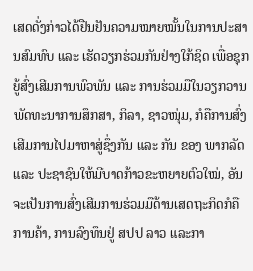ເສດດັ່ງກ່າວໄດ້ຢືນຢັນຄວາມໝາຍໝັ້ນໃນການປະສານສົມທົບ ແລະ ເຮັດວຽກຮ່ວມກັນຢ່າງໃກ້ຊິດ ເພື່ອຊຸກຍູ້ສົ່ງເສີມການພົວພັນ ແລະ ການຮ່ວມມືໃນວຽກວານພັດທະນາການສຶກສາ, ກິລາ, ຊາວໜຸ່ມ, ກໍຄືການສົ່ງເສີມການໄປມາຫາສູ່ຊຶ່ງກັນ ແລະ ກັນ ຂອງ ພາກລັດ ແລະ ປະຊາຊົນໃຫ້ມີບາດກ້າວຂະຫຍາຍຕົວໃໝ່, ອັນຈະເປັນການສົ່ງເສີມການຮ່ວມມືດ້ານເສດຖະກິດກໍຄືການຄ້າ, ການລົງທຶນຢູ່ ສປປ ລາວ ແລະກາ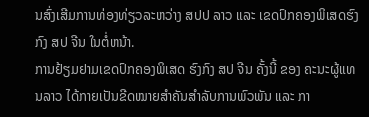ນສົ່ງເສີມການທ່ອງທ່ຽວລະຫວ່າງ ສປປ ລາວ ແລະ ເຂດປົກຄອງພິເສດຮົງກົງ ສປ ຈີນ ໃນຕໍ່ຫນ້າ.
ການຢ້ຽມຢາມເຂດປົກຄອງພິເສດ ຮົງກົງ ສປ ຈີນ ຄັ້ງນີ້ ຂອງ ຄະນະຜູ້ແທນລາວ ໄດ້ກາຍເປັນຂີດໝາຍສໍາຄັນສໍາລັບການພົວພັນ ແລະ ກາ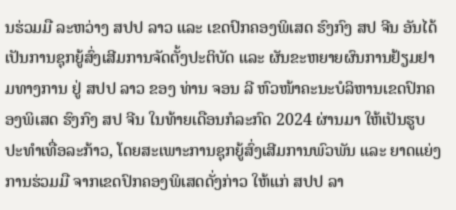ນຮ່ວມມື ລະຫວ່າງ ສປປ ລາວ ແລະ ເຂດປົກຄອງພິເສດ ຮົງກົງ ສປ ຈີນ ອັນໄດ້ເປັນການຊຸກຍູ້ສົ່ງເສີມການຈັດຕັ້ງປະຕິບັດ ແລະ ຜັນຂະຫຍາຍຜົນການຢ້ຽມຢາມທາງການ ຢູ່ ສປປ ລາວ ຂອງ ທ່ານ ຈອນ ລີ ຫົວໜ້າຄະນະບໍລິຫານເຂດປົກຄອງພິເສດ ຮົງກົງ ສປ ຈີນ ໃນທ້າຍເດືອນກໍລະກົດ 2024 ຜ່ານມາ ໃຫ້ເປັນຮູບປະທໍາເທື່ອລະກ້າວ, ໂດຍສະເພາະການຊຸກຍູ້ສົ່ງເສີມການພົວພັນ ແລະ ຍາດແຍ່ງການຮ່ວມມື ຈາກເຂດປົກຄອງພິເສດດັ່ງກ່າວ ໃຫ້ແກ່ ສປປ ລາ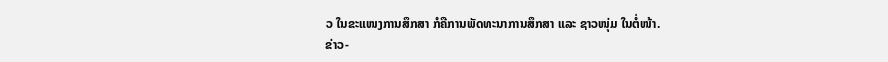ວ ໃນຂະແໜງການສຶກສາ ກໍຄືການພັດທະນາການສຶກສາ ແລະ ຊາວໜຸ່ມ ໃນຕໍ່ໜ້າ.
ຂ່າວ-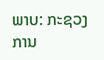ພາບ: ກະຊວງການ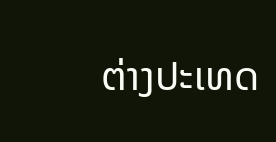ຕ່າງປະເທດ